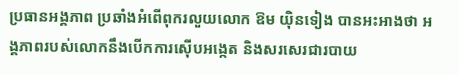ប្រធានអង្គភាព ប្រឆាំងអំពើពុករលួយលោក ឱម យ៉ិនទៀង បានអះអាងថា អង្គភាពរបស់លោកនឹងបើកការស៊ើបអង្កេត និងសរសេរជារបាយ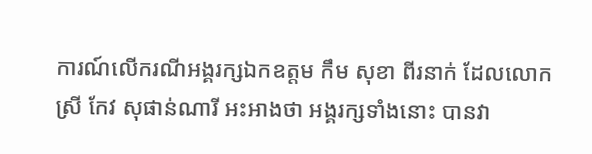ការណ៍លើករណីអង្គរក្សឯកឧត្តម កឹម សុខា ពីរនាក់ ដែលលោកស្រី កែវ សុផាន់ណារី អះអាងថា អង្គរក្សទាំងនោះ បានវា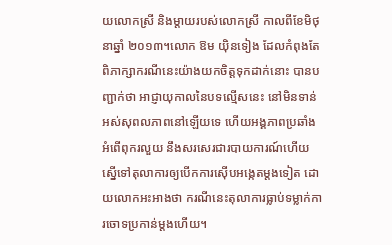យលោកស្រី និងម្តាយរបស់លោកស្រី កាលពីខែមិថុនាឆ្នាំ ២០១៣។លោក ឱម យ៉ិនទៀង ដែលកំពុងតែពិភាក្សាករណីនេះយ៉ាងយកចិត្តទុកដាក់នោះ បានបញ្ជាក់ថា អាជ្ញាយុកាលនៃបទល្មើសនេះ នៅមិនទាន់អស់សុពលភាពនៅឡើយទេ ហើយអង្គភាពប្រឆាំងអំពើពុករលួយ នឹងសរសេរជារបាយការណ៍ហើយស្នើទៅតុលាការឲ្យបើកការស៊ើបអង្កេតម្តងទៀត ដោយលោកអះអាងថា ករណីនេះតុលាការធ្លាប់ទម្លាក់ការចោទប្រកាន់ម្តងហើយ។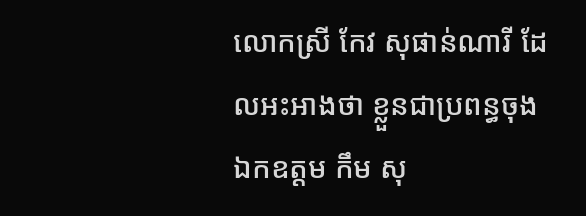លោកស្រី កែវ សុផាន់ណារី ដែលអះអាងថា ខ្លួនជាប្រពន្ធចុងឯកឧត្តម កឹម សុ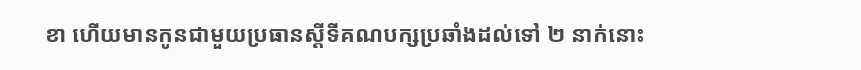ខា ហើយមានកូនជាមួយប្រធានស្តីទីគណបក្សប្រឆាំងដល់ទៅ ២ នាក់នោះ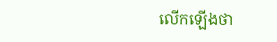លើកឡើងថា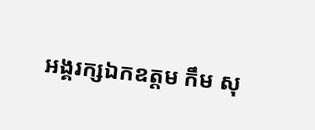អង្គរក្សឯកឧត្តម កឹម សុ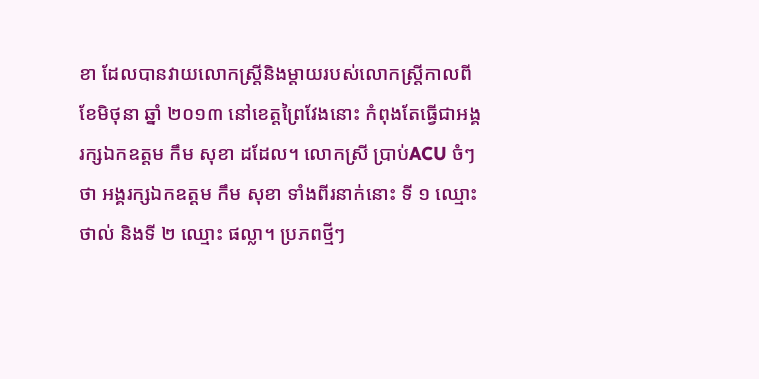ខា ដែលបានវាយលោកស្រ្តីនិងម្តាយរបស់លោកស្រ្តីកាលពីខែមិថុនា ឆ្នាំ ២០១៣ នៅខេត្តព្រៃវែងនោះ កំពុងតែធ្វើជាអង្គរក្សឯកឧត្តម កឹម សុខា ដដែល។ លោកស្រី ប្រាប់ACU ចំៗថា អង្គរក្សឯកឧត្តម កឹម សុខា ទាំងពីរនាក់នោះ ទី ១ ឈ្មោះ ថាល់ និងទី ២ ឈ្មោះ ផល្លា។ ប្រភពថ្មីៗ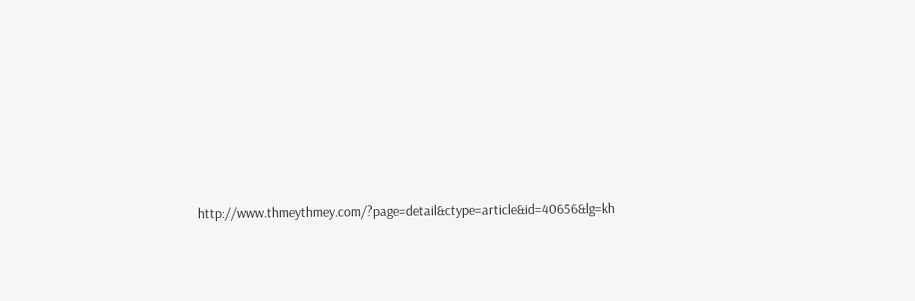http://www.thmeythmey.com/?page=detail&ctype=article&id=40656&lg=kh